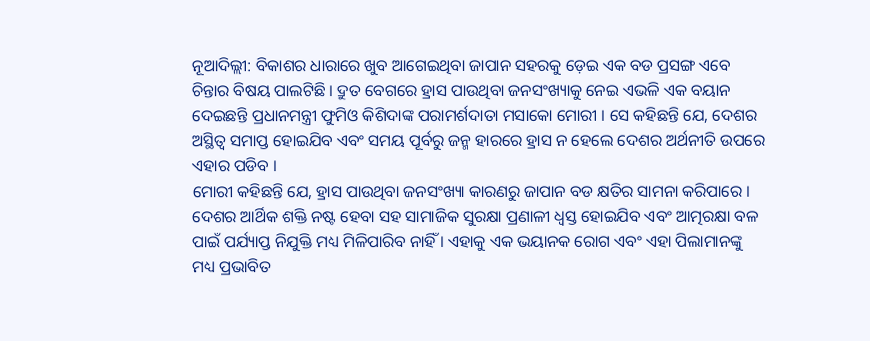ନୂଆଦିଲ୍ଲୀ: ବିକାଶର ଧାରାରେ ଖୁବ ଆଗେଇଥିବା ଜାପାନ ସହରକୁ ଡ଼େଇ ଏକ ବଡ ପ୍ରସଙ୍ଗ ଏବେ ଚିନ୍ତାର ବିଷୟ ପାଲଟିଛି । ଦ୍ରୁତ ବେଗରେ ହ୍ରାସ ପାଉଥିବା ଜନସଂଖ୍ୟାକୁ ନେଇ ଏଭଳି ଏକ ବୟାନ ଦେଇଛନ୍ତି ପ୍ରଧାନମନ୍ତ୍ରୀ ଫୁମିଓ କିଶିଦାଙ୍କ ପରାମର୍ଶଦାତା ମସାକୋ ମୋରୀ । ସେ କହିଛନ୍ତି ଯେ, ଦେଶର ଅସ୍ଥିତ୍ୱ ସମାପ୍ତ ହୋଇଯିବ ଏବଂ ସମୟ ପୂର୍ବରୁ ଜନ୍ମ ହାରରେ ହ୍ରାସ ନ ହେଲେ ଦେଶର ଅର୍ଥନୀତି ଉପରେ ଏହାର ପଡିବ ।
ମୋରୀ କହିଛନ୍ତି ଯେ, ହ୍ରାସ ପାଉଥିବା ଜନସଂଖ୍ୟା କାରଣରୁ ଜାପାନ ବଡ କ୍ଷତିର ସାମନା କରିପାରେ । ଦେଶର ଆର୍ଥିକ ଶକ୍ତି ନଷ୍ଟ ହେବା ସହ ସାମାଜିକ ସୁରକ୍ଷା ପ୍ରଣାଳୀ ଧ୍ୱସ୍ତ ହୋଇଯିବ ଏବଂ ଆତ୍ମରକ୍ଷା ବଳ ପାଇଁ ପର୍ଯ୍ୟାପ୍ତ ନିଯୁକ୍ତି ମଧ୍ୟ ମିଳିପାରିବ ନାହିଁ । ଏହାକୁ ଏକ ଭୟାନକ ରୋଗ ଏବଂ ଏହା ପିଲାମାନଙ୍କୁ ମଧ୍ୟ ପ୍ରଭାବିତ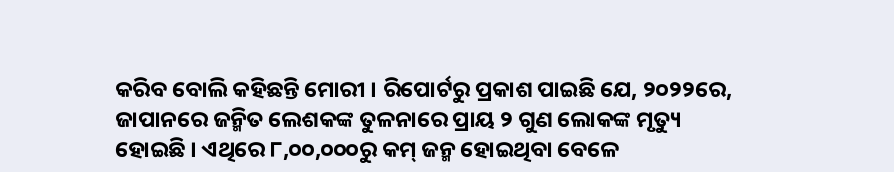କରିବ ବୋଲି କହିଛନ୍ତି ମୋରୀ । ରିପୋର୍ଟରୁ ପ୍ରକାଶ ପାଇଛି ଯେ, ୨୦୨୨ରେ, ଜାପାନରେ ଜନ୍ମିତ ଲେଶକଙ୍କ ତୁଳନାରେ ପ୍ରାୟ ୨ ଗୁଣ ଲୋକଙ୍କ ମୃତ୍ୟୁ ହୋଇଛି । ଏଥିରେ ୮,୦୦,୦୦୦ରୁ କମ୍ ଜନ୍ମ ହୋଇଥିବା ବେଳେ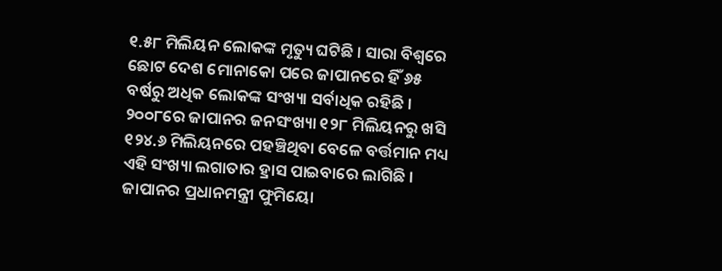୧.୫୮ ମିଲିୟନ ଲୋକଙ୍କ ମୃତ୍ୟୁ ଘଟିଛି । ସାରା ବିଶ୍ୱରେ ଛୋଟ ଦେଶ ମୋନାକୋ ପରେ ଜାପାନରେ ହିଁ ୬୫ ବର୍ଷରୁ ଅଧିକ ଲୋକଙ୍କ ସଂଖ୍ୟା ସର୍ବାଧିକ ରହିଛି ।
୨୦୦୮ରେ ଜାପାନର ଜନସଂଖ୍ୟା ୧୨୮ ମିଲିୟନରୁ ଖସି ୧୨୪.୬ ମିଲିୟନରେ ପହଞ୍ଚିଥିବା ବେଳେ ବର୍ତ୍ତମାନ ମଧ୍ୟ ଏହି ସଂଖ୍ୟା ଲଗାତାର ହ୍ରାସ ପାଇବାରେ ଲାଗିଛି । ଜାପାନର ପ୍ରଧାନମନ୍ତ୍ରୀ ଫୁମିୟୋ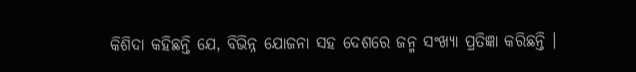କିଶିଦା କହିଛନ୍ତି ଯେ, ବିଭିନ୍ନ ଯୋଜନା ସହ ଦେଶରେ ଜନ୍ମ ସଂଖ୍ୟା ପ୍ରତିଜ୍ଞା କରିଛନ୍ତି ।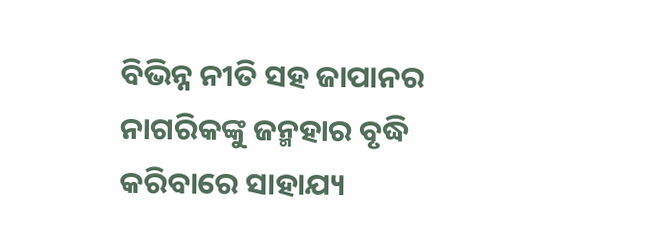ବିଭିନ୍ନ ନୀତି ସହ ଜାପାନର ନାଗରିକଙ୍କୁ ଜନ୍ମହାର ବୃଦ୍ଧି କରିବାରେ ସାହାଯ୍ୟ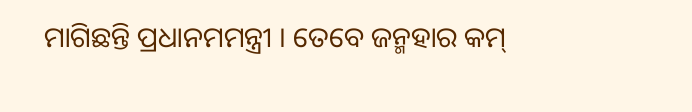ମାଗିଛନ୍ତି ପ୍ରଧାନମମନ୍ତ୍ରୀ । ତେବେ ଜନ୍ମହାର କମ୍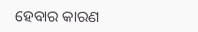ହେବାର କାରଣ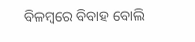ବିଳମ୍ବରେ ବିବାହ ବୋଲି